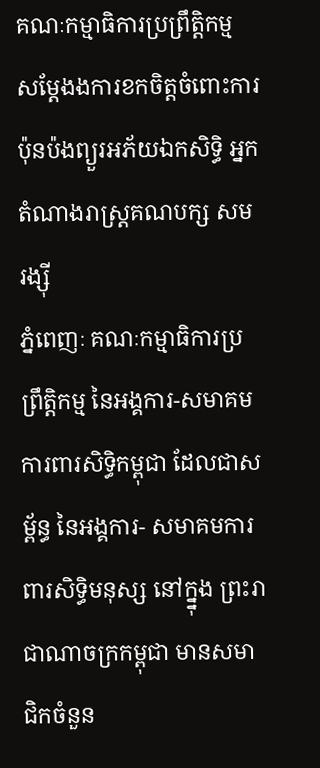គណៈកម្មាធិការប្រព្រឹត្ដិកម្ម សម្ដែងងការខកចិត្ដចំពោះការប៉ុនប៉ងព្យួរអភ័យឯកសិទ្ធិ អ្នកតំណាងរាស្ដ្រគណបក្ស សម រង្ស៊ី
ភ្នំពេញៈ គណៈកម្មាធិការប្រព្រឹត្ដិកម្ម នៃអង្គការ-សមាគមការពារសិទ្ធិកម្ពុជា ដែលជាសម្ព័ន្ធ នៃអង្គការ- សមាគមការពារសិទ្ធិមនុស្ស នៅក្ន្នុង ព្រះរាជាណាចក្រកម្ពុជា មានសមាជិកចំនួន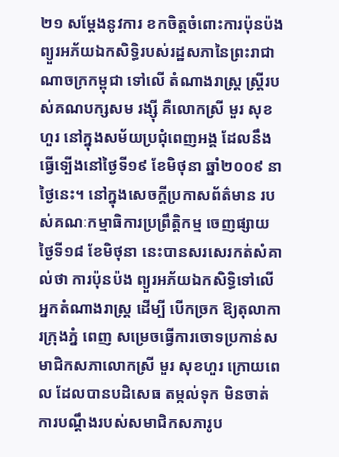២១ សម្ដែងនូវការ ខកចិត្ដចំពោះការប៉ុនប៉ងព្យួរអភ័យឯកសិទ្ធិរបស់រដ្ឋសភានៃព្រះរាជាណាចក្រកម្ពុជា ទៅលើ តំណាងរាស្ដ្រ ស្ដ្រីរបស់គណបក្សសម រង្ស៊ី គឺលោកស្រី មួរ សុខហួរ នៅក្នុងសម័យប្រជុំពេញអង្គ ដែលនឹងធ្វើទ្បើងនៅថ្ងៃទី១៩ ខែមិថុនា ឆ្នាំ២០០៩ នាថ្ងៃនេះ។ នៅក្នុងសេចក្ដីប្រកាសព័ត៌មាន របស់គណៈកម្មាធិការប្រព្រឹត្ដិកម្ម ចេញផ្សាយថ្ងៃទី១៨ ខែមិថុនា នេះបានសរសេរកត់សំគាល់ថា ការប៉ុនប៉ង ព្យួរអភ័យឯកសិទ្ធិទៅលើអ្នកតំណាងរាស្ដ្រ ដើម្បី បើកច្រក ឱ្យតុលាការក្រុងភ្នំ ពេញ សម្រេចធ្វើការចោទប្រកាន់សមាជិកសភាលោកស្រី មួរ សុខហួរ ក្រោយពេល ដែលបានបដិសេធ តម្កល់ទុក មិនចាត់ការបណ្ដឹងរបស់សមាជិកសភារូប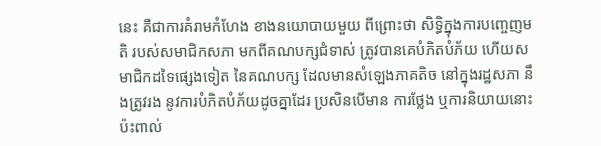នេះ គឺជាការគំរាមកំហែង ខាងនយោបាយមួយ ពីព្រោះថា សិទ្ធិក្នុងការបញ្ចេញមតិ របស់សមាជិកសភា មកពីគណបក្សជំទាស់ ត្រូវបានគេបំភិតបំភ័យ ហើយសមាជិកដទៃផ្សេងទៀត នៃគណបក្ស ដែលមានសំឡេងភាគតិច នៅក្នុងរដ្ឋសភា នឹងត្រូវរង នូវការបំភិតបំភ័យដូចគ្នាដែរ ប្រសិនបើមាន ការថ្លែង ឬការនិយាយនោះ ប៉ះពាល់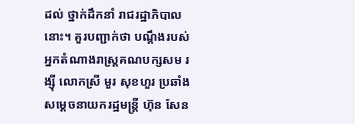ដល់ ថ្នាក់ដឹកនាំ រាជរដ្ឋាភិបាលនោះ។ គួរបញ្ជាក់ថា បណ្ដឹងរបស់អ្នកតំណាងរាស្ដ្រគណបក្សសម រង្ស៊ី លោកស្រី មួរ សុខហួរ ប្រឆាំង សម្ដេចនាយករដ្ឋមន្ដ្រី ហ៊ុន សែន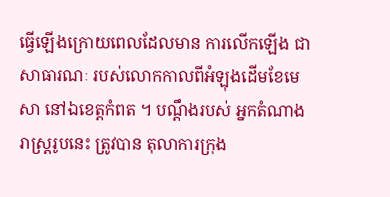ធ្វើឡើងក្រោយពេលដែលមាន ការលើកឡើង ជាសាធារណៈ របស់លោកកាលពីអំឡុងដើមខែមេសា នៅឯខេត្ដកំពត ។ បណ្ដឹងរបស់ អ្នកតំណាង រាស្ដ្ររូបនេះ ត្រូវបាន តុលាការក្រុង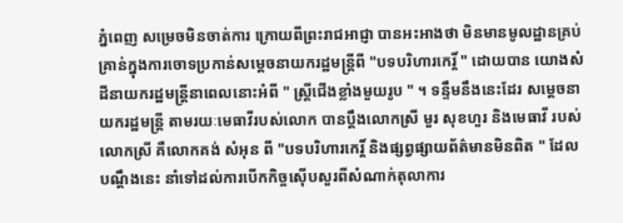ភ្នំពេញ សម្រេចមិនចាត់ការ ក្រោយពីព្រះរាជអាជ្ញា បានអះអាងថា មិនមានមូលដ្ឋានគ្រប់គ្រាន់ក្នុងការចោទប្រកាន់សម្ដេចនាយករដ្ឋមន្ដ្រីពី "បទបរិហារកេរ្ដិ៍ " ដោយបាន យោងសំដីនាយករដ្ឋមន្ដ្រីនាពេលនោះអំពី " ស្ដ្រីជើងខ្លាំងមួយរូប " ។ ទន្ទឹមនឹងនេះដែរ សម្ដេចនាយករដ្ឋមន្ដ្រី តាមរយៈមេធាវីរបស់លោក បានប្ដឹងលោកស្រី មួរ សុខហួរ និងមេធាវី របស់លោកស្រី គឺលោកគង់ សំអុន ពី "បទបរិហារកេរ្ដិ៍ និងផ្សព្វផ្សាយព័ត៌មានមិនពិត " ដែលបណ្ដឹងនេះ នាំទៅដល់ការបើកកិច្ចស៊ើបសួរពីសំណាក់តុលាការ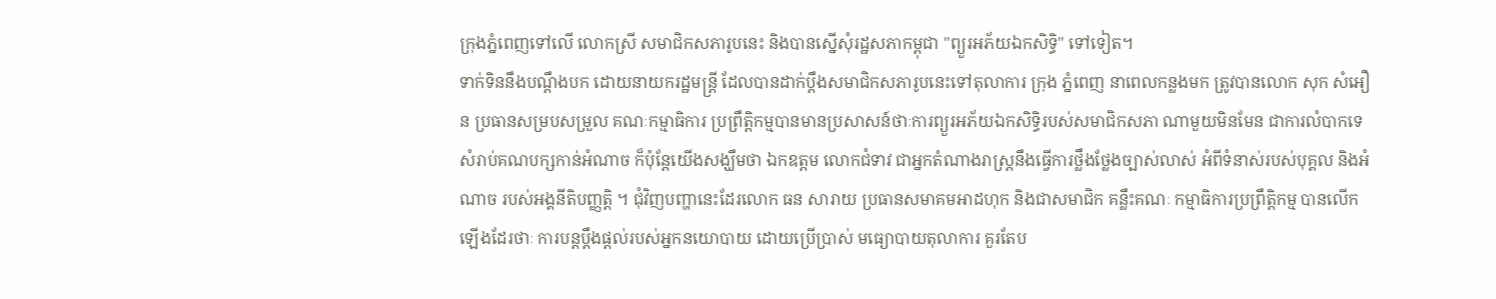ក្រុងភ្នំពេញទៅលើ លោកស្រី សមាជិកសភារូបនេះ និងបានស្នើសុំរដ្ឋសភាកម្ពុជា "ព្យួរអភ័យឯកសិទ្ធិ" ទៅទៀត។
ទាក់ទិននឹងបណ្ដឹងបក ដោយនាយករដ្ឋមន្ដ្រី ដែលបានដាក់ប្ដឹងសមាជិកសភារូបនេះទៅតុលាការ ក្រុង ភ្នំពេញ នាពេលកន្លងមក ត្រូវបានលោក សុក សំអឿន ប្រធានសម្របសម្រួល គណៈកម្មាធិការ ប្រព្រឹត្ដិកម្មបានមានប្រសាសន៍ថាៈការព្យួរអភ័យឯកសិទ្ធិរបស់សមាជិកសភា ណាមួយមិនមែន ជាការលំបាកទេ សំរាប់គណបក្សកាន់អំណាច ក៏ប៉ុន្ដែយើងសង្ឃឹមថា ឯកឧត្ដម លោកជំទាវ ជាអ្នកតំណាងរាស្ដ្រនឹងធ្វើការថ្លឹងថ្លែងច្បាស់លាស់ អំពីទំនាស់របស់បុគ្គល និងអំណាច របស់អង្គនីតិបញ្ញត្ដិ ។ ជុំវិញបញ្ហានេះដែរលោក ធន សារាយ ប្រធានសមាគមអាដហុក និងជាសមាជិក គន្លឹះគណៈ កម្មាធិការប្រព្រឹត្ដិកម្ម បានលើកឡើងដែរថាៈ ការបន្ដប្ដឹងផ្ដល់របស់អ្នកនយោបាយ ដោយប្រើប្រាស់ មធ្យោបាយតុលាការ គួរតែប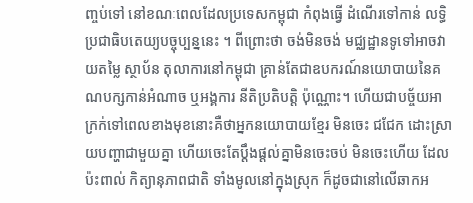ញ្ចប់ទៅ នៅខណៈពេលដែលប្រទេសកម្ពុជា កំពុងធ្វើ ដំណើរទៅកាន់ លទ្ធិប្រជាធិបតេយ្យបច្ចុប្បន្ននេះ ។ ពីព្រោះថា ចង់មិនចង់ មជ្ឈដ្ឋានទូទៅអាចវាយតម្លៃ ស្ថាប័ន តុលាការនៅកម្ពុជា គ្រាន់តែជាឧបករណ៍នយោបាយនៃគណបក្សកាន់អំណាច ឬអង្គការ នីតិប្រតិបត្ដិ ប៉ុណ្ណោះ។ ហើយជាបច្ច័យអាក្រក់ទៅពេលខាងមុខនោះគឺថាអ្នកនយោបាយខ្មែរ មិនចេះ ជជែក ដោះស្រាយបញ្ហាជាមួយគ្នា ហើយចេះតែប្ដឹងផ្ដល់គ្នាមិនចេះចប់ មិនចេះហើយ ដែលប៉ះពាល់ កិត្យានុភាពជាតិ ទាំងមូលនៅក្នុងស្រុក ក៏ដូចជានៅលើឆាកអ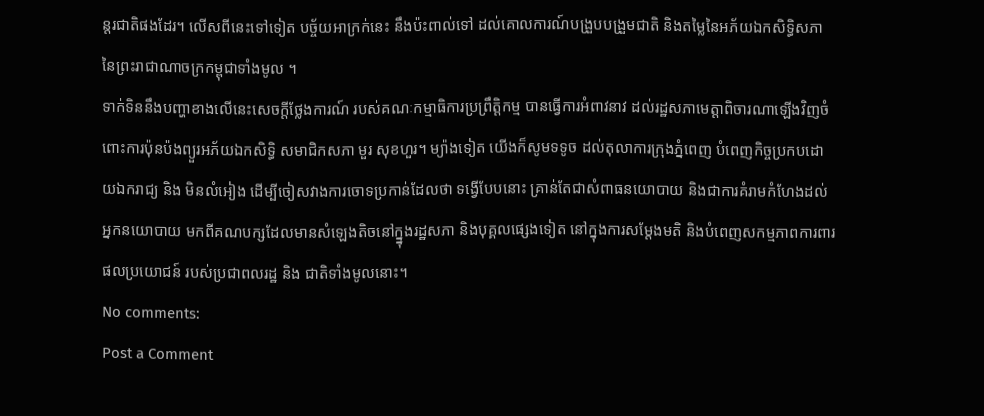ន្ដរជាតិផងដែរ។ លើសពីនេះទៅទៀត បច្ច័យអាក្រក់នេះ នឹងប៉ះពាល់ទៅ ដល់គោលការណ៍បង្រួបបង្រួមជាតិ និងតម្លៃនៃអភ័យឯកសិទ្ធិសភា នៃព្រះរាជាណាចក្រកម្ពុជាទាំងមូល ។
ទាក់ទិននឹងបញ្ហាខាងលើនេះសេចក្ដីថ្លែងការណ៍ របស់គណៈកម្មាធិការប្រព្រឹត្ដិកម្ម បានធ្វើការអំពាវនាវ ដល់រដ្ឋសភាមេត្ដាពិចារណាឡើងវិញចំពោះការប៉ុនប៉ងព្យួរអភ័យឯកសិទ្ធិ សមាជិកសភា មួរ សុខហួរ។ ម្យ៉ាងទៀត យើងក៏សូមទទូច ដល់តុលាការក្រុងភ្នំពេញ បំពេញកិច្ចប្រកបដោយឯករាជ្យ និង មិនលំអៀង ដើម្បីចៀសវាងការចោទប្រកាន់ដែលថា ទង្វើបែបនោះ គ្រាន់តែជាសំពាធនយោបាយ និងជាការគំរាមកំហែងដល់អ្នកនយោបាយ មកពីគណបក្សដែលមានសំឡេងតិចនៅក្ន្នុងរដ្ឋសភា និងបុគ្គលផ្សេងទៀត នៅក្នុងការសម្ដែងមតិ និងបំពេញសកម្មភាពការពារផលប្រយោជន៍ របស់ប្រជាពលរដ្ឋ និង ជាតិទាំងមូលនោះ។
No comments:
Post a Comment